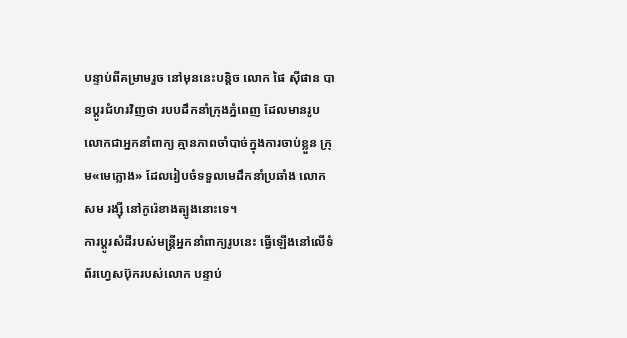បន្ទាប់ពីគម្រាមរួច នៅមុននេះបន្តិច លោក ផៃ ស៊ីផាន បានប្ដូរជំហរវិញថា របបដឹកនាំក្រុងភ្នំពេញ ដែលមានរូបលោកជាអ្នកនាំពាក្យ គ្មានភាពចាំបាច់ក្នុងការចាប់ខ្លួន ក្រុម«មេក្លោង» ដែលរៀបចំទទួលមេដឹកនាំប្រឆាំង លោក សម រង្ស៊ី នៅកូរ៉េខាងត្បូងនោះទេ។
ការប្ដូរសំដីរបស់មន្ត្រីអ្នកនាំពាក្យរូបនេះ ធ្វើឡើងនៅលើទំព័រហ្វេសប៊ុករបស់លោក បន្ទាប់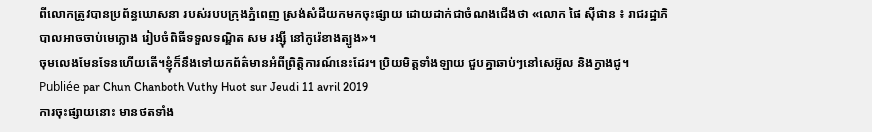ពីលោកត្រូវបានប្រព័ន្ធឃោសនា របស់របបក្រុងភ្នំពេញ ស្រង់សំដីយកមកចុះផ្សាយ ដោយដាក់ជាចំណងជើងថា «លោក ផៃ ស៊ីផាន ៖ រាជរដ្ឋាភិបាលអាចចាប់មេក្លោង រៀបចំពិធីទទួលទណ្ឌិត សម រង្ស៊ី នៅកូរ៉េខាងត្បូង»។
ចុមលេងមែនទែនហើយតើ។ខ្ញុំក៏នឹងទៅយកព័ត៌មានអំពីព្រិត្តិការណ៍នេះដែរ។ ប្រិយមិត្តទាំងឡាយ ជួបគ្នាឆាប់ៗនៅសេអ៊ូល និងក្វាងជូ។
Publiée par Chun Chanboth Vuthy Huot sur Jeudi 11 avril 2019
ការចុះផ្សាយនោះ មានថតទាំង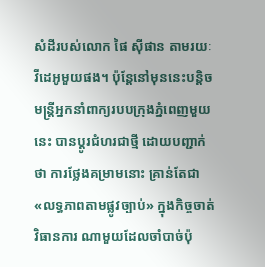សំដីរបស់លោក ផៃ ស៊ីផាន តាមរយៈវីដេអូមួយផង។ ប៉ុន្តែនៅមុននេះបន្តិច មន្ត្រីអ្នកនាំពាក្យរបបក្រុងភ្នំពេញមួយនេះ បានប្ដូរជំហរជាថ្មី ដោយបញ្ជាក់ថា ការថ្លែងគម្រាមនោះ គ្រាន់តែជា«លទ្ធភាពតាមផ្លូវច្បាប់» ក្នុងកិច្ចចាត់វិធានការ ណាមួយដែលចាំបាច់ប៉ុ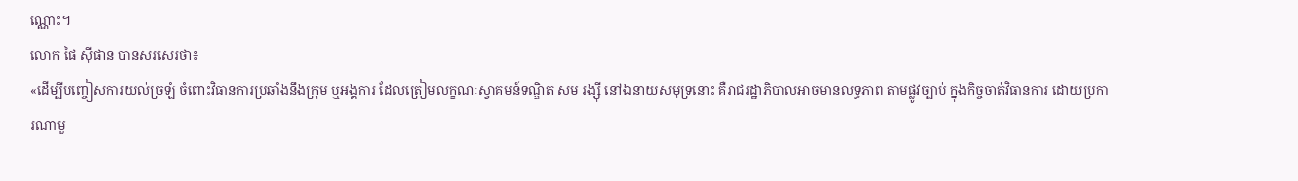ណ្ណោះ។
លោក ផៃ ស៊ីផាន បានសរសេរថា៖
«ដើម្បីបញ្ចៀសការយល់ច្រឡំ ចំពោះវិធានការប្រឆាំងនឹងក្រុម ឬអង្គការ ដែលត្រៀមលក្ខណៈស្វាគមន៍ទណ្ឌិត សម រង្ស៊ី នៅឯនាយសមុទ្រនោះ គឺរាជរដ្ឋាភិបាលអាចមានលទ្ធភាព តាមផ្លូវច្បាប់ ក្នុងកិច្ចចាត់វិធានការ ដោយប្រការណាមួ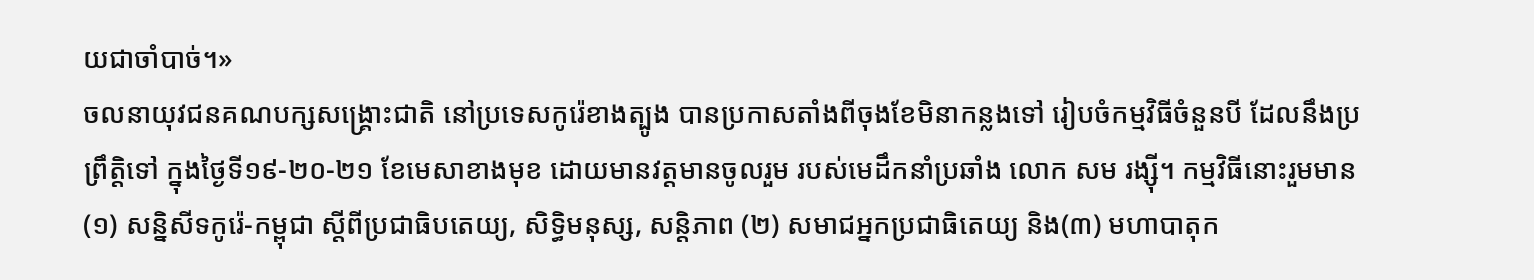យជាចាំបាច់។»
ចលនាយុវជនគណបក្សសង្គ្រោះជាតិ នៅប្រទេសកូរ៉េខាងត្បូង បានប្រកាសតាំងពីចុងខែមិនាកន្លងទៅ រៀបចំកម្មវិធីចំនួនបី ដែលនឹងប្រព្រឹត្តិទៅ ក្នុងថ្ងៃទី១៩-២០-២១ ខែមេសាខាងមុខ ដោយមានវត្តមានចូលរួម របស់មេដឹកនាំប្រឆាំង លោក សម រង្ស៊ី។ កម្មវិធីនោះរួមមាន (១) សន្និសីទកូរ៉េ-កម្ពុជា ស្តីពីប្រជាធិបតេយ្យ, សិទ្ធិមនុស្ស, សន្តិភាព (២) សមាជអ្នកប្រជាធិតេយ្យ និង(៣) មហាបាតុក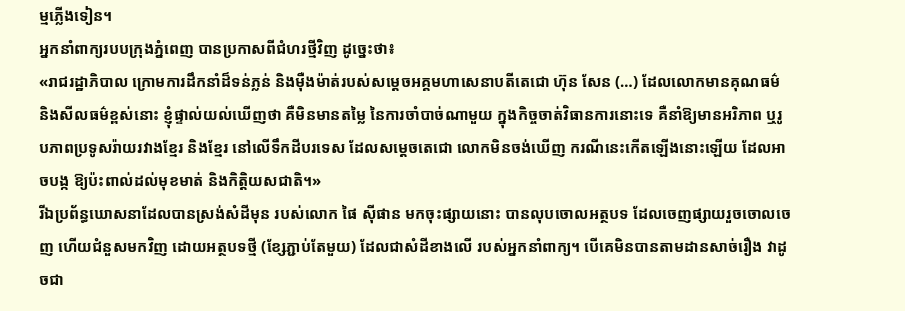ម្មភ្លើងទៀន។
អ្នកនាំពាក្យរបបក្រុងភ្នំពេញ បានប្រកាសពីជំហរថ្មីវិញ ដូច្នេះថា៖
«រាជរដ្ឋាភិបាល ក្រោមការដឹកនាំដ៏ទន់ភ្លន់ និងម៉ឺងម៉ាត់របស់សម្តេចអគ្គមហាសេនាបតីតេជោ ហ៊ុន សែន (…) ដែលលោកមានគុណធម៌ និងសីលធម៌ខ្ពស់នោះ ខ្ញុំផ្ទាល់យល់ឃេីញថា គឺមិនមានតម្លៃ នៃការចាំបាច់ណាមួយ ក្នុងកិច្ចចាត់វិធានការនោះទេ គឺនាំឱ្យមានអរិភាព ឬរូបភាពប្រទូសរ៉ាយរវាងខ្មែរ និងខ្មែរ នៅលើទឹកដីបរទេស ដែលសម្តេចតេជោ លោកមិនចង់ឃេីញ ករណីនេះកេីតឡេីងនោះឡើយ ដែលអាចបង្ក ឱ្យប៉ះពាល់ដល់មុខមាត់ និងកិត្តិយសជាតិ។»
រីឯប្រព័ន្ធឃោសនាដែលបានស្រង់សំដីមុន របស់លោក ផៃ ស៊ីផាន មកចុះផ្សាយនោះ បានលុបចោលអត្ថបទ ដែលចេញផ្សាយរួចចោលចេញ ហើយជំនួសមកវិញ ដោយអត្ថបទថ្មី (ខ្សែភ្ជាប់តែមួយ) ដែលជាសំដីខាងលើ របស់អ្នកនាំពាក្យ។ បើគេមិនបានតាមដានសាច់រឿង វាដូចជា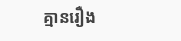គ្មានរឿង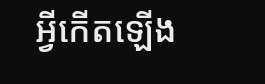អ្វីកើតឡើង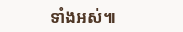ទាំងអស់៕